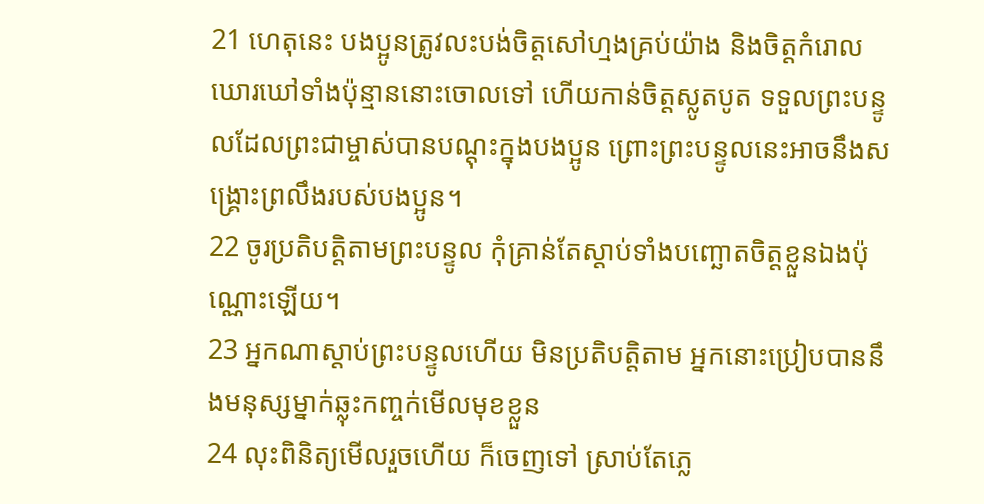21 ហេតុនេះ បងប្អូនត្រូវលះបង់ចិត្តសៅហ្មងគ្រប់យ៉ាង និងចិត្តកំរោលឃោរឃៅទាំងប៉ុន្មាននោះចោលទៅ ហើយកាន់ចិត្តស្លូតបូត ទទួលព្រះបន្ទូលដែលព្រះជាម្ចាស់បានបណ្ដុះក្នុងបងប្អូន ព្រោះព្រះបន្ទូលនេះអាចនឹងសង្គ្រោះព្រលឹងរបស់បងប្អូន។
22 ចូរប្រតិបត្តិតាមព្រះបន្ទូល កុំគ្រាន់តែស្ដាប់ទាំងបញ្ឆោតចិត្តខ្លួនឯងប៉ុណ្ណោះឡើយ។
23 អ្នកណាស្ដាប់ព្រះបន្ទូលហើយ មិនប្រតិបត្តិតាម អ្នកនោះប្រៀបបាននឹងមនុស្សម្នាក់ឆ្លុះកញ្ចក់មើលមុខខ្លួន
24 លុះពិនិត្យមើលរួចហើយ ក៏ចេញទៅ ស្រាប់តែភ្លេ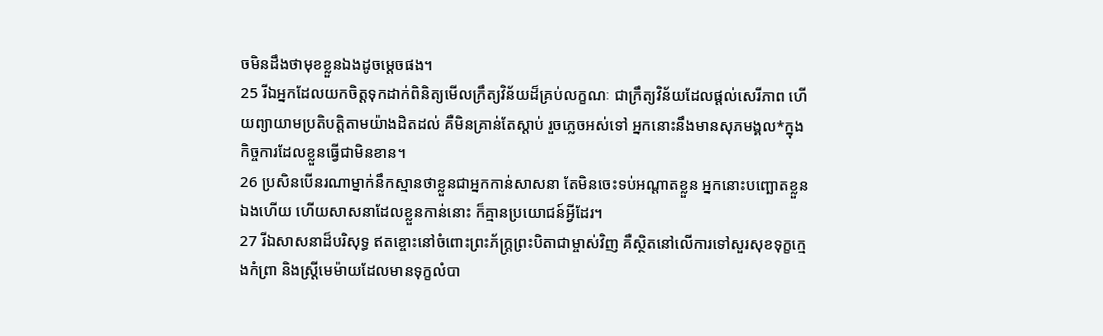ចមិនដឹងថាមុខខ្លួនឯងដូចម្ដេចផង។
25 រីឯអ្នកដែលយកចិត្តទុកដាក់ពិនិត្យមើលក្រឹត្យវិន័យដ៏គ្រប់លក្ខណៈ ជាក្រឹត្យវិន័យដែលផ្ដល់សេរីភាព ហើយព្យាយាមប្រតិបត្តិតាមយ៉ាងដិតដល់ គឺមិនគ្រាន់តែស្ដាប់ រួចភ្លេចអស់ទៅ អ្នកនោះនឹងមានសុភមង្គល*ក្នុងកិច្ចការដែលខ្លួនធ្វើជាមិនខាន។
26 ប្រសិនបើនរណាម្នាក់នឹកស្មានថាខ្លួនជាអ្នកកាន់សាសនា តែមិនចេះទប់អណ្ដាតខ្លួន អ្នកនោះបញ្ឆោតខ្លួនឯងហើយ ហើយសាសនាដែលខ្លួនកាន់នោះ ក៏គ្មានប្រយោជន៍អ្វីដែរ។
27 រីឯសាសនាដ៏បរិសុទ្ធ ឥតខ្ចោះនៅចំពោះព្រះភ័ក្ត្រព្រះបិតាជាម្ចាស់វិញ គឺស្ថិតនៅលើការទៅសួរសុខទុក្ខក្មេងកំព្រា និងស្ត្រីមេម៉ាយដែលមានទុក្ខលំបា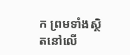ក ព្រមទាំងស្ថិតនៅលើ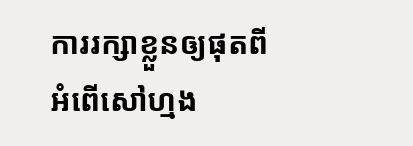ការរក្សាខ្លួនឲ្យផុតពីអំពើសៅហ្មង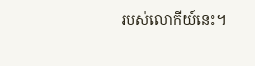របស់លោកីយ៍នេះ។